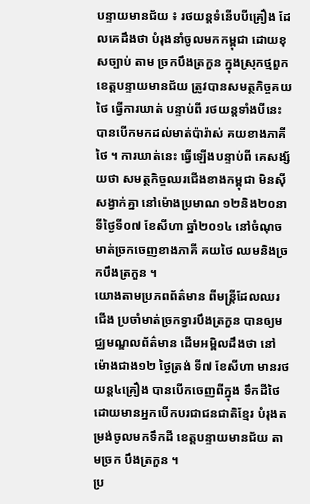បន្ទាយមានជ័យ ៖ រថយន្តទំនើបបីគ្រឿង ដែលគេដឹងថា បំរុងនាំចូលមកកម្ពុជា ដោយខុសច្បាប់ តាម ច្រកបឹងត្រកួន ក្នុងស្រុកថ្មពួក ខេត្តបន្ទាយមានជ័យ ត្រូវបានសមត្ថកិច្ចគយថៃ ធ្វើការឃាត់ បន្ទាប់ពី រថយន្តទាំងបីនេះ បានបើកមកដល់មាត់ប៉ារ៉ាស់ គយខាងភាគីថៃ ។ ការឃាត់នេះ ធ្វើឡើងបន្ទាប់ពី គេសង្ស័យថា សមត្ថកិច្ចឈរជើងខាងកម្ពុជា មិនស៊ីសង្វាក់គ្នា នៅម៉ោងប្រមាណ ១២និង២០នាទីថ្ងៃទី០៧ ខែសីហា ឆ្នាំ២០១៤ នៅចំណុចមាត់ច្រកចេញខាងភាគី គយថៃ ឈមនិងច្រកបឹងត្រកួន ។
យោងតាមប្រភពព័ត៌មាន ពីមន្ត្រីដែលឈរជើង ប្រចាំមាត់ច្រកទ្វារបឹងត្រកួន បានឲ្យមជ្ឈមណ្ឌលព័ត៌មាន ដើមអម្ពិលដឹងថា នៅម៉ោងជាង១២ ថ្ងៃត្រង់ ទី៧ ខែសីហា មានរថយន្ត៤គ្រឿង បានបើកចេញពីក្នុង ទឹកដីថៃ ដោយមានអ្នកបើកបរជាជនជាតិខ្មែរ បំរុងតម្រង់ចូលមកទឹកដី ខេត្តបន្ទាយមានជ័យ តាមច្រក បឹងត្រកួន ។
ប្រ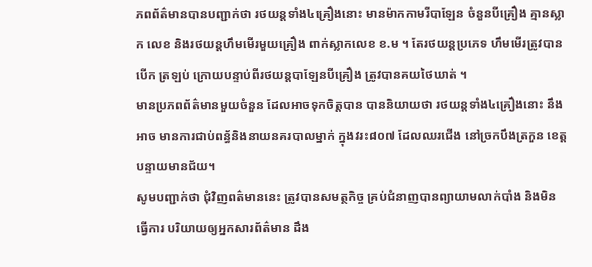ភពព័ត៌មានបានបញ្ជាក់ថា រថយន្តទាំង៤គ្រឿងនោះ មានម៉ាកកាមរីបាឡែន ចំនួនបីគ្រឿង គ្មានស្លាក លេខ និងរថយន្តហឹមមើរមួយគ្រឿង ពាក់ស្លាកលេខ ខ.ម ។ តែរថយន្តប្រភេទ ហឹមមើរត្រូវបានបើក ត្រឡប់ ក្រោយបន្ទាប់ពីរថយន្តបាឡែនបីគ្រឿង ត្រូវបានគយថៃឃាត់ ។
មានប្រភពព័ត៌មានមួយចំនួន ដែលអាចទុកចិត្តបាន បាននិយាយថា រថយន្តទាំង៤គ្រឿងនោះ នឹងអាច មានការជាប់ពន្ធ័និងនាយនគរបាលម្នាក់ ក្នុងវរះ៨០៧ ដែលឈរជើង នៅច្រកបឹងត្រកួន ខេត្តបន្ទាយមានជ័យ។
សូមបញ្ជាក់ថា ជុំវិញពត៌មាននេះ ត្រូវបានសមត្ថកិច្ច គ្រប់ជំនាញបានព្យាយាមលាក់បាំង និងមិនធ្វើការ បរិយាយឲ្យអ្នកសារព័ត៌មាន ដឹង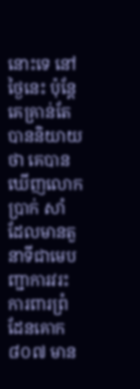នោះទេ នៅថ្ងៃនេះ ប៉ុន្តែគេគ្រាន់តែបាននិយាយថា គេបានឃើញលោក ប្រាក់ សាំ ដែលមានតួនាទីជាមេបញ្ជាការវរះ ការពារព្រំដែនគោក៨០៧ មាន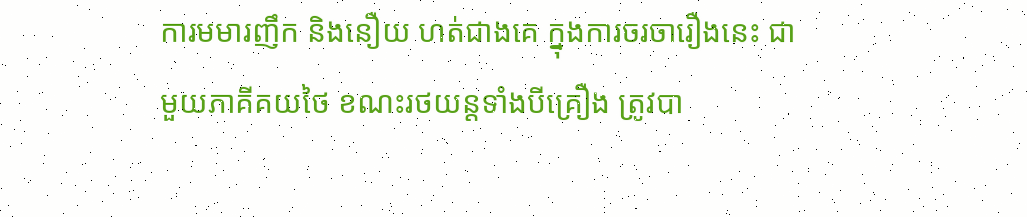ការមមារញឹក និងនឿយ ហត់ជាងគេ ក្នុងការចរចារឿងនេះ ជាមួយភាគីគយថៃ ខណះរថយន្តទាំងបីគ្រឿង ត្រូវបា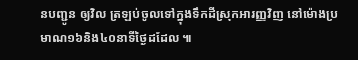នបញ្ជូន ឲ្យវិល ត្រឡប់ចូលទៅក្នុងទឹកដីស្រុកអារញ្ញវិញ នៅម៉ោងប្រមាណ១៦និង៤០នាទីថ្ងៃដដែល ៕